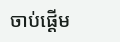ចាប់ផ្ដើម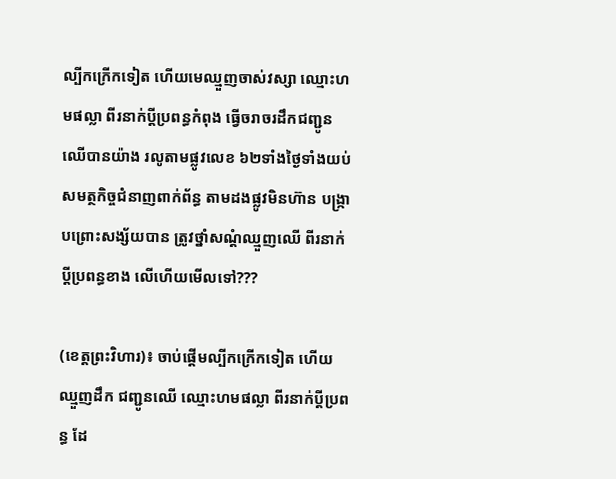ល្បីកក្រើកទៀត ហើយមេឈ្មួញចាស់វស្សា ឈ្មោះហមផល្លា ពីរនាក់ប្ដីប្រពន្ធកំពុង ធ្វើចរាចរដឹកជញ្ជូន ឈើបានយ៉ាង រលូតាមផ្លូវលេខ ៦២ទាំងថ្ងៃទាំងយប់ សមត្ថកិច្ចជំនាញពាក់ព័ន្ធ តាមដងផ្លូវមិនហ៊ាន បង្ក្រាបព្រោះសង្ស័យបាន ត្រូវថ្នាំសណ្តំឈ្មួញឈើ ពីរនាក់ប្ដីប្រពន្ធខាង លើហើយមើលទៅ???

(ខេត្តព្រះវិហារ)៖ ចាប់ផ្ដើមល្បីកក្រើកទៀត ហើយឈ្មួញដឹក ជញ្ជូនឈើ ឈ្មោះហមផល្លា ពីរនាក់ប្ដីប្រពន្ធ ដែ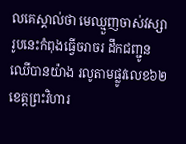លគេស្គាល់ថា មេឈ្មួញចាស់វស្សា រូបនេះកំពុងធ្វើចរាចរ ដឹកជញ្ជូនឈើបានយ៉ាង រលូតាមផ្លូវលេខ៦២ ខេត្តព្រះវិហារ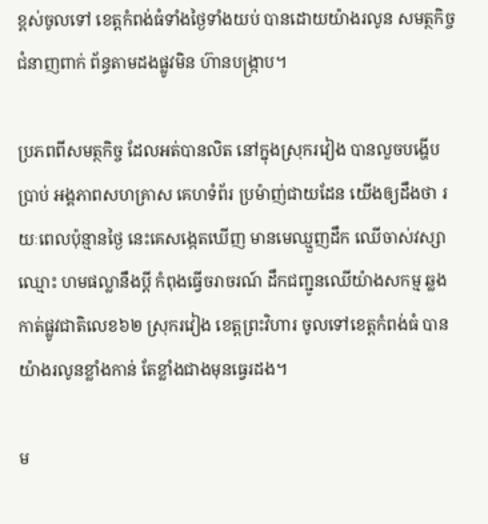ខ្ពស់ចូលទៅ ខេត្តកំពង់ធំទាំងថ្ងៃទាំងយប់ បានដោយយ៉ាងរលូន សមត្ថកិច្ចជំនាញពាក់ ព័ន្ធតាមដងផ្លូវមិន ហ៊ានបង្ក្រាប។

ប្រភពពីសមត្ថកិច្ច ដែលអត់បានលិត នៅក្នុងស្រុករវៀង បានលួចបង្ហើបប្រាប់ អង្គភាពសហគ្រាស គេហទំព័រ ប្រម៉ាញ់ជាយដែន យើងឲ្យដឹងថា រយៈពេលប៉ុន្មានថ្ងៃ នេះគេសង្កេតឃើញ មានមេឈ្មួញដឹក ឈើចាស់វស្សាឈ្មោះ ហមផល្លានឹងប្ដី កំពុងធ្វើចរាចរណ៍ ដឹកជញ្ជូនឈើយ៉ាងសកម្ម ឆ្លងកាត់ផ្លូវជាតិលេខ៦២ ស្រុករវៀង ខេត្តព្រះវិហារ ចូលទៅខេត្តកំពង់ធំ បានយ៉ាងរលូនខ្លាំងកាន់ តែខ្លាំងជាងមុនធ្វេរដង។

ម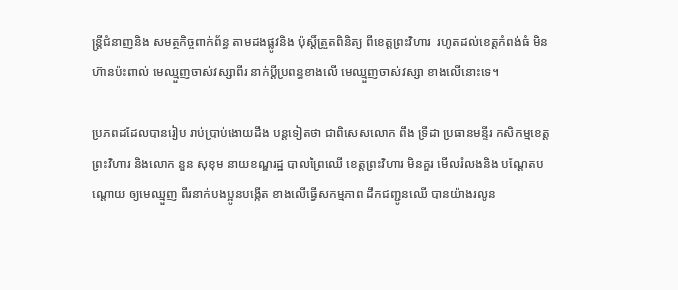ន្រ្តីជំនាញនិង សមត្ថកិច្ចពាក់ព័ន្ធ តាមដងផ្លូវនិង ប៉ុស្តិ៍ត្រួតពិនិត្យ ពីខេត្តព្រះវិហារ  រហូតដល់ខេត្តកំពង់ធំ មិនហ៊ានប៉ះពាល់ មេឈ្មួញចាស់វស្សាពីរ នាក់ប្ដីប្រពន្ធខាងលើ មេឈ្មួញចាស់វស្សា ខាងលើនោះទេ។

ប្រភពដដែលបានរៀប រាប់ប្រាប់ងោយដឹង បន្តទៀតថា ជាពិសេសលោក ពឹង ទ្រីដា ប្រធានមន្ទីរ កសិកម្មខេត្តព្រះវិហារ និងលោក នួន សុខុម នាយខណ្ឌរដ្ឋ បាលព្រៃឈើ ខេត្តព្រះវិហារ មិនគួរ មើលរំលងនិង បណ្ដែតបណ្តោយ ឲ្យមេឈ្មួញ ពីរនាក់បងប្អូនបង្កើត ខាងលើធ្វើសកម្មភាព ដឹកជញ្ជូនឈើ បានយ៉ាងរលូន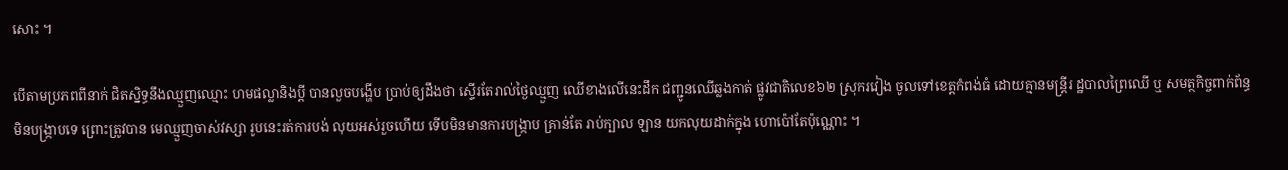សោះ ។

បើតាមប្រភពពីនាក់ ជិតស្និទ្ធនឹងឈ្មួញឈ្មោះ ហមផល្លានិងប្តី បានលួចបង្ហើប ប្រាប់ឲ្យដឹងថា ស្ទើរតែរាល់ថ្ងៃឈ្មួញ ឈើខាងលើនេះដឹក ជញ្ជូនឈើឆ្លងកាត់ ផ្លូវជាតិលេខ៦២ ស្រុករវៀង ចូលទៅខេត្តកំពង់ធំ ដោយគ្មានមន្ត្រីរ ដ្ឋបាលព្រៃឈើ ឬ សមត្ថកិច្ចពាក់ព័ន្ធ មិនបង្ក្រាបទេ ព្រោះត្រូវបាន មេឈ្មួញចាស់វស្សា រូបនេះរត់ការបង់ លុយអស់រួចហើយ ទើបមិនមានការបង្រ្កាប គ្រាន់តែ រាប់ក្បាល ឡាន យកលុយដាក់ក្នុង ហោប៉ៅតែប៉ុណ្ណោះ ។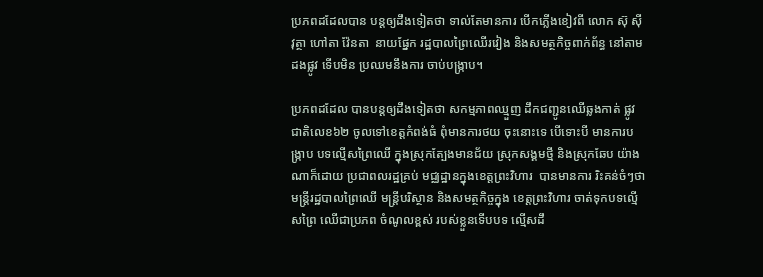ប្រភពដដែលបាន បន្តឲ្យដឹងទៀតថា ទាល់តែមានការ បើកភ្លើងខៀវពី លោក ស៊ុ ស៊ីវុត្ថា ហៅតា វ៉ែនតា  នាយផ្នែក រដ្ឋបាលព្រៃឈើរវៀង និងសមត្ថកិច្ចពាក់ព័ន្ធ នៅតាមដងផ្លូវ ទើបមិន ប្រឈមនឹងការ ចាប់បង្ក្រាប។

ប្រភពដដែល បានបន្តឲ្យដឹងទៀតថា សកម្មភាពឈ្មួញ ដឹកជញ្ជូនឈើឆ្លងកាត់ ផ្លូវជាតិលេខ៦២ ចូលទៅខេត្តកំពង់ធំ ពុំមានការថយ ចុះនោះទេ បើទោះបី មានការបង្ក្រាប បទល្មើសព្រៃឈើ ក្នុងស្រុកត្បែងមានជ័យ ស្រុកសង្គមថ្មី និងស្រុកឆែប យ៉ាងណាក៏ដោយ ប្រជាពលរដ្ឋគ្រប់ មជ្ឈដ្ឋានក្នុងខេត្តព្រះវិហារ  បានមានការ រិះគន់ចំៗថា មន្រ្តីរដ្ឋបាលព្រៃឈើ មន្រ្តីបរិស្ថាន និងសមត្ថកិច្ចក្នុង ខេត្តព្រះវិហារ ចាត់ទុកបទល្មើសព្រៃ ឈើជាប្រភព ចំណូលខ្ពស់ របស់ខ្លួនទើបបទ ល្មើសដឹ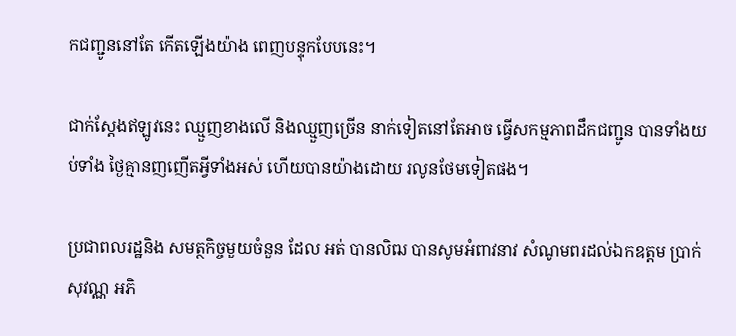កជញ្ជូននៅតែ កើតឡើងយ៉ាង ពេញបន្ទុកបែបនេះ។

ជាក់ស្តែងឥឡូវនេះ ឈ្មួញខាងលើ និងឈ្មួញច្រើន នាក់ទៀតនៅតែអាច ធ្វើសកម្មភាពដឹកជញ្ជូន បានទាំងយប់ទាំង ថ្ងៃគ្មានញញើតអ្វីទាំងអស់ ហើយបានយ៉ាងដោយ រលូនថែមទៀតផង។

ប្រជាពលរដ្ឋនិង សមត្ថកិច្ចមួយចំនួន ដែល អត់ បានលិឍ បានសូមអំពាវនាវ សំណូមពរដល់ឯកឧត្តម ប្រាក់ សុវណ្ណ អភិ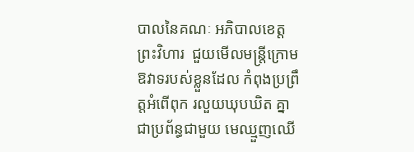បាលនៃគណៈ អភិបាលខេត្តព្រះវិហារ  ជួយមើលមន្ត្រីក្រោម ឱវាទរបស់ខ្លួនដែល កំពុងប្រព្រឹត្តអំពើពុក រលួយឃុបឃិត គ្នាជាប្រព័ន្ធជាមួយ មេឈ្មួញឈើ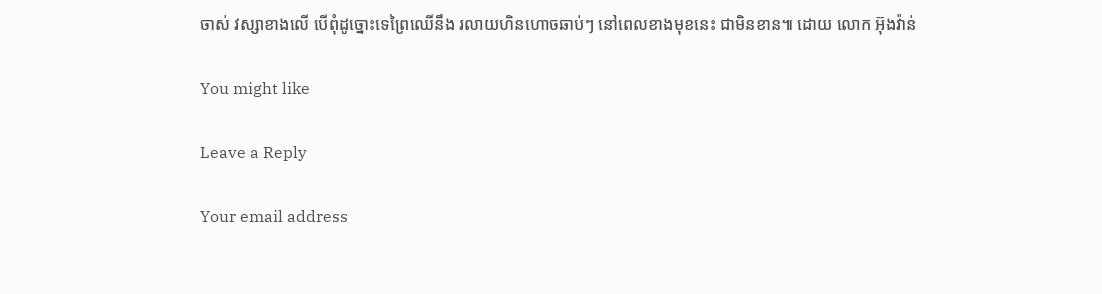ចាស់ វស្សាខាងលើ បើពុំដូច្នោះទេព្រៃឈើនឹង រលាយហិនហោចឆាប់ៗ នៅពេលខាងមុខនេះ ជាមិនខាន៕ ដោយ លោក អ៊ុងវ៉ាន់

You might like

Leave a Reply

Your email address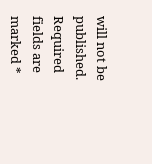will not be published. Required fields are marked *